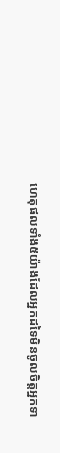ហេតុផលទាំង៥យ៉ាងដែលអ្នកដទៃមិនចូលចិត្តអ្នកទា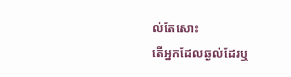ល់តែសោះ
តើអ្នកដែលឆ្ងល់ដែរឬ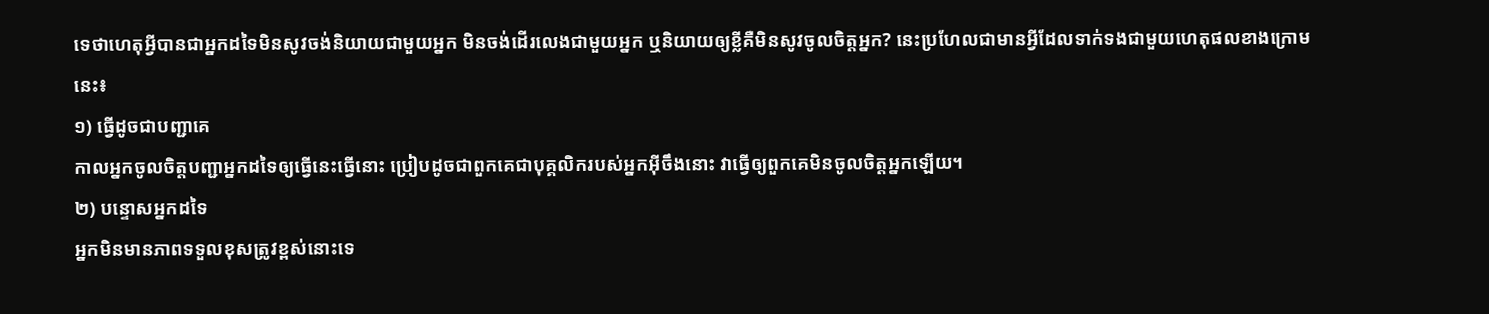ទេថាហេតុអ្វីបានជាអ្នកដទៃមិនសូវចង់និយាយជាមួយអ្នក មិនចង់ដើរលេងជាមួយអ្នក ឬនិយាយឲ្យខ្លីគឺមិនសូវចូលចិត្តអ្នក? នេះប្រហែលជាមានអ្វីដែលទាក់ទងជាមួយហេតុផលខាងក្រោមនេះ៖
១) ធ្វើដូចជាបញ្ជាគេ
កាលអ្នកចូលចិត្តបញ្ជាអ្នកដទៃឲ្យធ្វើនេះធ្វើនោះ ប្រៀបដូចជាពួកគេជាបុគ្គលិករបស់អ្នកអ៊ីចឹងនោះ វាធ្វើឲ្យពួកគេមិនចូលចិត្តអ្នកឡើយ។
២) បន្ទោសអ្នកដទៃ
អ្នកមិនមានភាពទទួលខុសត្រូវខ្ពស់នោះទេ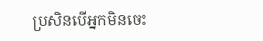ប្រសិនបើអ្នកមិនចេះ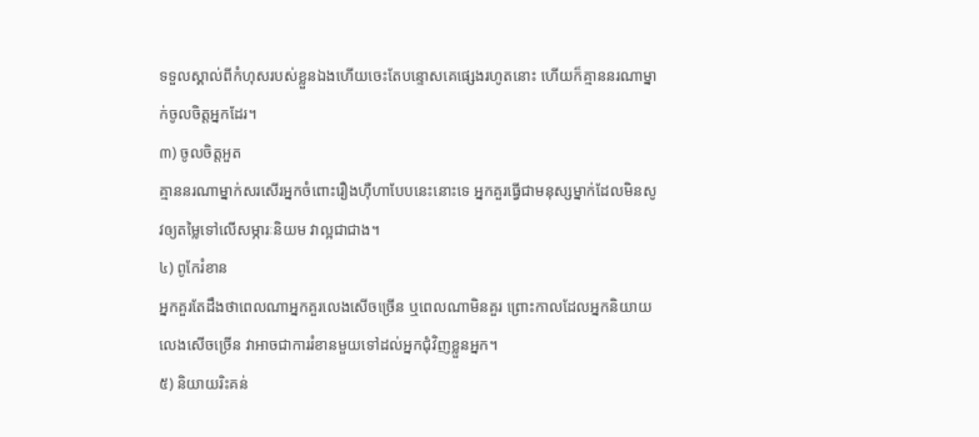ទទួលស្គាល់ពីកំហុសរបស់ខ្លួនឯងហើយចេះតែបន្ទោសគេផ្សេងរហូតនោះ ហើយក៏គ្មាននរណាម្នាក់ចូលចិត្តអ្នកដែរ។
៣) ចូលចិត្តអួត
គ្មាននរណាម្នាក់សរសើរអ្នកចំពោះរឿងហ៊ឺហាបែបនេះនោះទេ អ្នកគួរធ្វើជាមនុស្សម្នាក់ដែលមិនសូវឲ្យតម្លៃទៅលើសម្ភារៈនិយម វាល្អជាជាង។
៤) ពូកែរំខាន
អ្នកគួរតែដឹងថាពេលណាអ្នកគួរលេងសើចច្រើន ឬពេលណាមិនគួរ ព្រោះកាលដែលអ្នកនិយាយលេងសើចច្រើន វាអាចជាការរំខានមួយទៅដល់អ្នកជុំវិញខ្លួនអ្នក។
៥) និយាយរិះគន់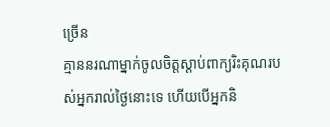ច្រើន
គ្មាននរណាម្នាក់ចូលចិត្តស្ដាប់ពាក្យរិះគុណរបស់អ្នករាល់ថ្ងៃនោះទេ ហើយបើអ្នកនិ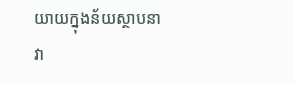យាយក្នុងន័យស្ថាបនា វា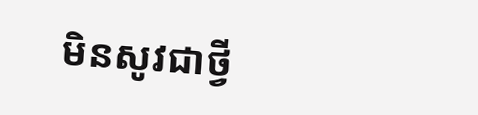មិនសូវជាថ្វី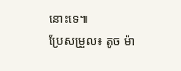នោះទេ៕
ប្រែសម្រួល៖ តូច ម៉ា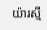យ៉ារស្មី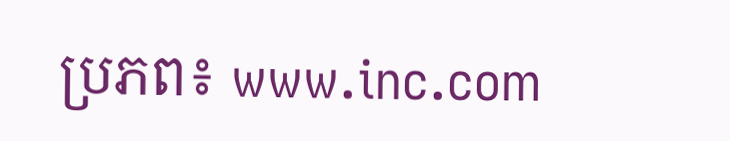ប្រភព៖ www.inc.com